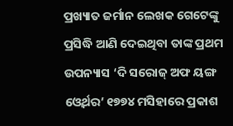ପ୍ରଖ୍ୟାତ ଜର୍ମାନ ଲେଖକ ଗେଟେଙ୍କୁ ପ୍ରସିଦ୍ଧି ଆଣି ଦେଇଥିବା ତାଙ୍କ ପ୍ରଥମ ଉପନ୍ୟାସ ‘ଦି ସରୋଜ୍ ଅଫ ୟଙ୍ଗ ଓ୍ଵେର୍ଥର’ ୧୭୭୪ ମସିହାରେ ପ୍ରକାଶ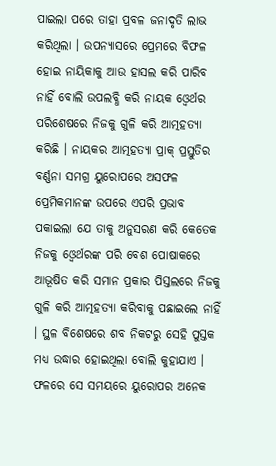ପାଇଲା ପରେ ତାହା ପ୍ରବଳ ଜନାଦୃତି ଲାଭ କରିଥିଲା । ଉପନ୍ୟାସରେ ପ୍ରେମରେ ବିଫଳ ହୋଇ ନାୟିକାକୁ ଆଉ ହାସଲ କରି ପାରିବ ନାହିଁ ବୋଲି ଉପଲବ୍ଧି କରି ନାୟକ ଓ୍ଵେର୍ଥର ପରିଶେଷରେ ନିଜକୁ ଗୁଳି କରି ଆତ୍ମହତ୍ୟା କରିଛି । ନାୟକର ଆତ୍ମହତ୍ୟା ପ୍ରାକ୍ ପ୍ରସ୍ତୁତିର ବର୍ଣ୍ଣନା ସମଗ୍ର ୟୁରୋପରେ ଅସଫଳ ପ୍ରେମିକମାନଙ୍କ ଉପରେ ଏପରି ପ୍ରଭାବ ପକାଇଲା ଯେ ତାକୁ ଅନୁସରଣ କରି କେତେକ ନିଜକୁ ଓ୍ଵେର୍ଥରଙ୍କ ପରି ବେଶ ପୋଷାକରେ ଆଭୂଷିତ କରି ସମାନ ପ୍ରକାର ପିସ୍ତଲରେ ନିଜକୁ ଗୁଳି କରି ଆତ୍ମହତ୍ୟା କରିବାକୁ ପଛାଇଲେ ନାହିଁ । ସ୍ଥଳ ବିଶେଷରେ ଶବ ନିକଟରୁ ସେହି ପୁସ୍ତକ ମଧ୍ୟ ଉଦ୍ଧାର ହୋଇଥିଲା ବୋଲି କୁହାଯାଏ । ଫଳରେ ସେ ସମୟରେ ୟୁରୋପର ଅନେକ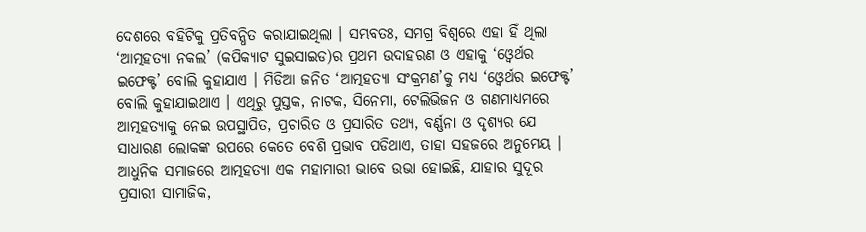ଦେଶରେ ବହିଟିକୁ ପ୍ରତିବନ୍ଧିତ କରାଯାଇଥିଲା । ସମ୍ଭବତଃ, ସମଗ୍ର ବିଶ୍ୱରେ ଏହା ହିଁ ଥିଲା ‘ଆତ୍ମହତ୍ୟା ନକଲ’ (କପିକ୍ୟାଟ ସୁଇସାଇଡ)ର ପ୍ରଥମ ଉଦାହରଣ ଓ ଏହାକୁ ‘ଓ୍ଵେର୍ଥର ଇଫେକ୍ଟ’ ବୋଲି କୁହାଯାଏ । ମିଡିଆ ଜନିତ ‘ଆତ୍ମହତ୍ୟା ସଂକ୍ରମଣ’କୁ ମଧ୍ୟ ‘ଓ୍ଵେର୍ଥର ଇଫେକ୍ଟ’ ବୋଲି କୁହାଯାଇଥାଏ । ଏଥିରୁ ପୁସ୍ତକ, ନାଟକ, ସିନେମା, ଟେଲିଭିଜନ ଓ ଗଣମାଧ୍ୟମରେ ଆତ୍ମହତ୍ୟାକୁ ନେଇ ଉପସ୍ଥାପିତ, ପ୍ରଚାରିତ ଓ ପ୍ରସାରିତ ତଥ୍ୟ, ବର୍ଣ୍ଣନା ଓ ଦୃଶ୍ୟର ଯେ ସାଧାରଣ ଲୋକଙ୍କ ଉପରେ କେତେ ବେଶି ପ୍ରଭାବ ପଡିଥାଏ, ତାହା ସହଜରେ ଅନୁମେୟ ।
ଆଧୁନିକ ସମାଜରେ ଆତ୍ମହତ୍ୟା ଏକ ମହାମାରୀ ଭାବେ ଉଭା ହୋଇଛି, ଯାହାର ସୁଦୂର ପ୍ରସାରୀ ସାମାଜିକ,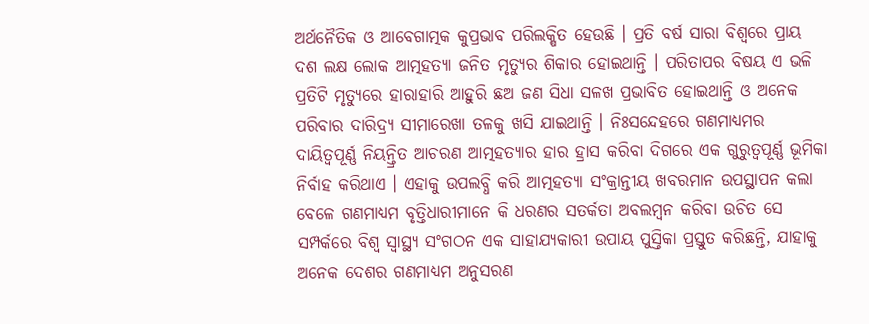ଅର୍ଥନୈତିକ ଓ ଆବେଗାତ୍ମକ କୁପ୍ରଭାବ ପରିଲକ୍ଷିତ ହେଉଛି । ପ୍ରତି ବର୍ଷ ସାରା ବିଶ୍ୱରେ ପ୍ରାୟ ଦଶ ଲକ୍ଷ ଲୋକ ଆତ୍ମହତ୍ୟା ଜନିତ ମୃତ୍ୟୁର ଶିକାର ହୋଇଥାନ୍ତି । ପରିତାପର ବିଷୟ ଏ ଭଳି ପ୍ରତିଟି ମୃତ୍ୟୁରେ ହାରାହାରି ଆହୁରି ଛଅ ଜଣ ସିଧା ସଳଖ ପ୍ରଭାବିତ ହୋଇଥାନ୍ତି ଓ ଅନେକ ପରିବାର ଦାରିଦ୍ର୍ୟ ସୀମାରେଖା ତଳକୁ ଖସି ଯାଇଥାନ୍ତି । ନିଃସନ୍ଦେହରେ ଗଣମାଧ୍ୟମର ଦାୟିତ୍ୱପୂର୍ଣ୍ଣ ନିୟନ୍ତ୍ରିତ ଆଚରଣ ଆତ୍ମହତ୍ୟାର ହାର ହ୍ରାସ କରିବା ଦିଗରେ ଏକ ଗୁରୁତ୍ୱପୂର୍ଣ୍ଣ ଭୂମିକା ନିର୍ବାହ କରିଥାଏ । ଏହାକୁ ଉପଲବ୍ଧି କରି ଆତ୍ମହତ୍ୟା ସଂକ୍ରାନ୍ତୀୟ ଖବରମାନ ଉପସ୍ଥାପନ କଲା ବେଳେ ଗଣମାଧ୍ୟମ ବୃତ୍ତିଧାରୀମାନେ କି ଧରଣର ସତର୍କତା ଅବଲମ୍ବନ କରିବା ଉଚିତ ସେ ସମ୍ପର୍କରେ ବିଶ୍ୱ ସ୍ୱାସ୍ଥ୍ୟ ସଂଗଠନ ଏକ ସାହାଯ୍ୟକାରୀ ଉପାୟ ପୁସ୍ତିକା ପ୍ରସ୍ତୁତ କରିଛନ୍ତି, ଯାହାକୁ ଅନେକ ଦେଶର ଗଣମାଧ୍ୟମ ଅନୁସରଣ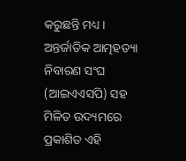କରୁଛନ୍ତି ମଧ୍ୟ । ଅନ୍ତର୍ଜାତିକ ଆତ୍ମହତ୍ୟା ନିବାରଣ ସଂଘ (ଆଇଏଏସପି) ସହ ମିଳିତ ଉଦ୍ୟମରେ ପ୍ରକାଶିତ ଏହି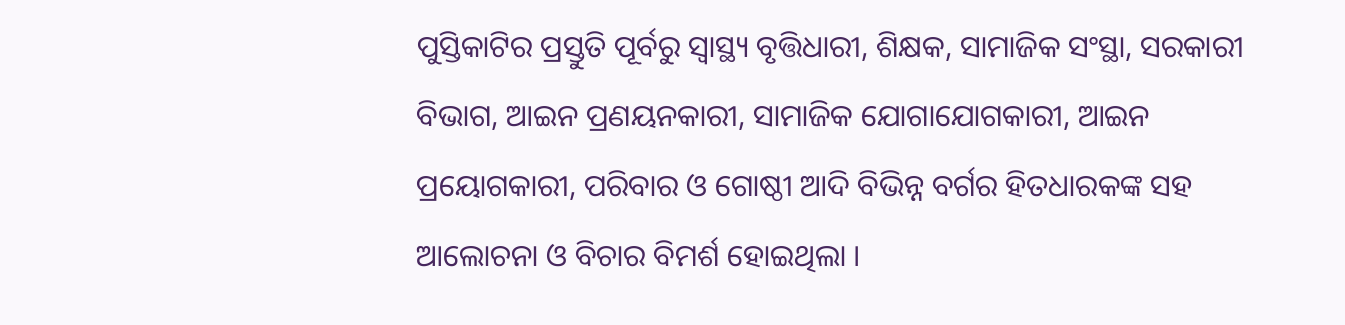ପୁସ୍ତିକାଟିର ପ୍ରସ୍ତୁତି ପୂର୍ବରୁ ସ୍ୱାସ୍ଥ୍ୟ ବୃତ୍ତିଧାରୀ, ଶିକ୍ଷକ, ସାମାଜିକ ସଂସ୍ଥା, ସରକାରୀ ବିଭାଗ, ଆଇନ ପ୍ରଣୟନକାରୀ, ସାମାଜିକ ଯୋଗାଯୋଗକାରୀ, ଆଇନ ପ୍ରୟୋଗକାରୀ, ପରିବାର ଓ ଗୋଷ୍ଠୀ ଆଦି ବିଭିନ୍ନ ବର୍ଗର ହିତଧାରକଙ୍କ ସହ ଆଲୋଚନା ଓ ବିଚାର ବିମର୍ଶ ହୋଇଥିଲା ।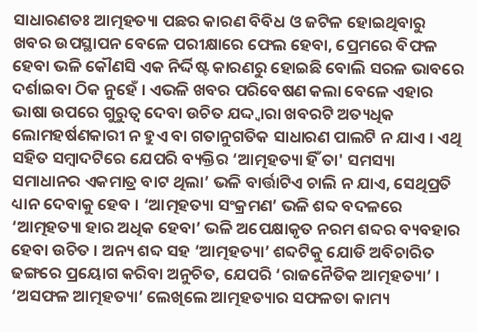ସାଧାରଣତଃ ଆତ୍ମହତ୍ୟା ପଛର କାରଣ ବିବିଧ ଓ ଜଟିଳ ହୋଇଥିବାରୁ ଖବର ଉପସ୍ଥାପନ ବେଳେ ପରୀକ୍ଷାରେ ଫେଲ ହେବା, ପ୍ରେମରେ ବିଫଳ ହେବା ଭଳି କୌଣସି ଏକ ନିର୍ଦ୍ଦିଷ୍ଟ କାରଣରୁ ହୋଇଛି ବୋଲି ସରଳ ଭାବରେ ଦର୍ଶାଇବା ଠିକ ନୁହେଁ । ଏଭଳି ଖବର ପରିବେଷଣ କଲା ବେଳେ ଏହାର ଭାଷା ଉପରେ ଗୁରୁତ୍ୱ ଦେବା ଉଚିତ ଯଦ୍ଦ୍ୱାରା ଖବରଟି ଅତ୍ୟଧିକ ଲୋମହର୍ଷଣକାରୀ ନ ହୁଏ ବା ଗତାନୁଗତିକ ସାଧାରଣ ପାଲଟି ନ ଯାଏ । ଏଥି ସହିତ ସମ୍ବାଦଟିରେ ଯେପରି ବ୍ୟକ୍ତିର ‘ଆତ୍ମହତ୍ୟା ହିଁ ତା' ସମସ୍ୟା ସମାଧାନର ଏକମାତ୍ର ବାଟ ଥିଲା’ ଭଳି ବାର୍ତ୍ତାଟିଏ ଚାଲି ନ ଯାଏ, ସେଥିପ୍ରତି ଧ୍ୟାନ ଦେବାକୁ ହେବ । ‘ଆତ୍ମହତ୍ୟା ସଂକ୍ରମଣ’ ଭଳି ଶବ୍ଦ ବଦଳରେ ‘ଆତ୍ମହତ୍ୟା ହାର ଅଧିକ ହେବା’ ଭଳି ଅପେକ୍ଷାକୃତ ନରମ ଶବ୍ଦର ବ୍ୟବହାର ହେବା ଉଚିତ । ଅନ୍ୟ ଶବ୍ଦ ସହ ‘ଆତ୍ମହତ୍ୟା’ ଶବ୍ଦଟିକୁ ଯୋଡି ଅବିଚାରିତ ଢଙ୍ଗରେ ପ୍ରୟୋଗ କରିବା ଅନୁଚିତ, ଯେପରି ‘ରାଜନୈତିକ ଆତ୍ମହତ୍ୟା’ । ‘ଅସଫଳ ଆତ୍ମହତ୍ୟା’ ଲେଖିଲେ ଆତ୍ମହତ୍ୟାର ସଫଳତା କାମ୍ୟ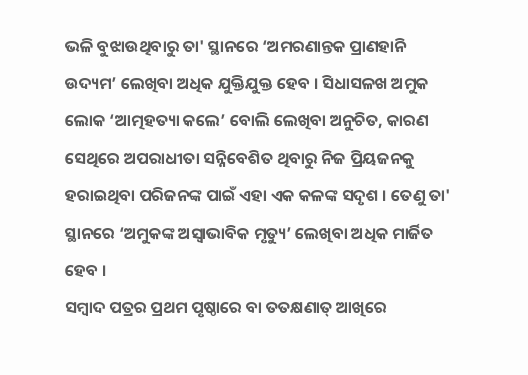ଭଳି ବୁଝାଉଥିବାରୁ ତା' ସ୍ଥାନରେ ‘ଅମରଣାନ୍ତକ ପ୍ରାଣହାନି ଉଦ୍ୟମ’ ଲେଖିବା ଅଧିକ ଯୁକ୍ତିଯୁକ୍ତ ହେବ । ସିଧାସଳଖ ଅମୁକ ଲୋକ ‘ଆତ୍ମହତ୍ୟା କଲେ’ ବୋଲି ଲେଖିବା ଅନୁଚିତ, କାରଣ ସେଥିରେ ଅପରାଧୀତା ସନ୍ନିବେଶିତ ଥିବାରୁ ନିଜ ପ୍ରିୟଜନକୁ ହରାଇଥିବା ପରିଜନଙ୍କ ପାଇଁ ଏହା ଏକ କଳଙ୍କ ସଦୃଶ । ତେଣୁ ତା' ସ୍ଥାନରେ ‘ଅମୁକଙ୍କ ଅସ୍ୱାଭାବିକ ମୃତ୍ୟୁ’ ଲେଖିବା ଅଧିକ ମାର୍ଜିତ ହେବ ।
ସମ୍ବାଦ ପତ୍ରର ପ୍ରଥମ ପୃଷ୍ଠାରେ ବା ତତକ୍ଷଣାତ୍ ଆଖିରେ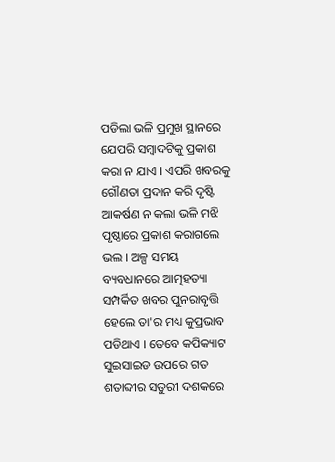ପଡିଲା ଭଳି ପ୍ରମୁଖ ସ୍ଥାନରେ ଯେପରି ସମ୍ବାଦଟିକୁ ପ୍ରକାଶ କରା ନ ଯାଏ । ଏପରି ଖବରକୁ ଗୌଣତା ପ୍ରଦାନ କରି ଦୃଷ୍ଟି ଆକର୍ଷଣ ନ କଲା ଭଳି ମଝି ପୃଷ୍ଠାରେ ପ୍ରକାଶ କରାଗଲେ ଭଲ । ଅଳ୍ପ ସମୟ ବ୍ୟବଧାନରେ ଆତ୍ମହତ୍ୟା ସମ୍ପର୍କିତ ଖବର ପୁନରାବୃତ୍ତି ହେଲେ ତା'ର ମଧ୍ୟ କୁପ୍ରଭାବ ପଡିଥାଏ । ତେବେ କପିକ୍ୟାଟ ସୁଇସାଇଡ ଉପରେ ଗତ ଶତାବ୍ଦୀର ସତୁରୀ ଦଶକରେ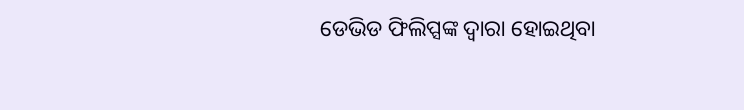ଡେଭିଡ ଫିଲିପ୍ସଙ୍କ ଦ୍ୱାରା ହୋଇଥିବା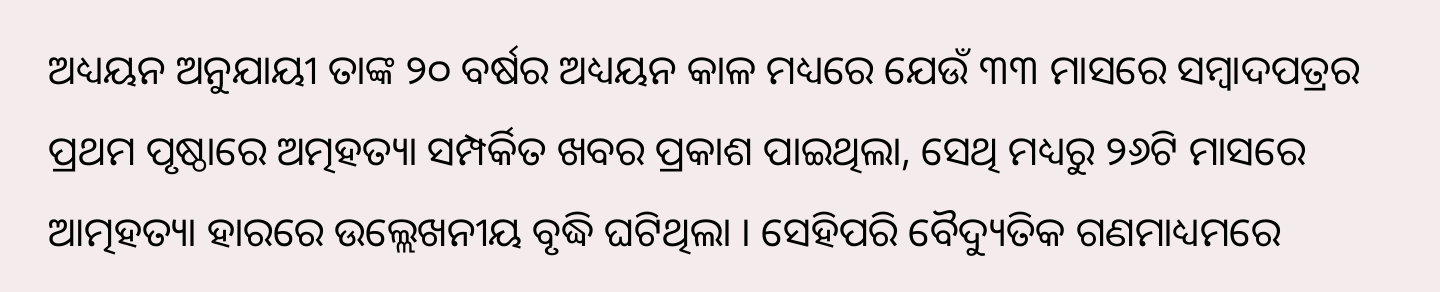ଅଧ୍ୟୟନ ଅନୁଯାୟୀ ତାଙ୍କ ୨୦ ବର୍ଷର ଅଧ୍ୟୟନ କାଳ ମଧ୍ୟରେ ଯେଉଁ ୩୩ ମାସରେ ସମ୍ବାଦପତ୍ରର ପ୍ରଥମ ପୃଷ୍ଠାରେ ଅତ୍ମହତ୍ୟା ସମ୍ପର୍କିତ ଖବର ପ୍ରକାଶ ପାଇଥିଲା, ସେଥି ମଧ୍ୟରୁ ୨୬ଟି ମାସରେ ଆତ୍ମହତ୍ୟା ହାରରେ ଉଲ୍ଲେଖନୀୟ ବୃଦ୍ଧି ଘଟିଥିଲା । ସେହିପରି ବୈଦ୍ୟୁତିକ ଗଣମାଧ୍ୟମରେ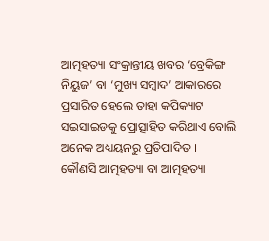ଆତ୍ମହତ୍ୟା ସଂକ୍ରାନ୍ତୀୟ ଖବର ‘ବ୍ରେକିଙ୍ଗ ନିୟୁଜ’ ବା ‘ମୁଖ୍ୟ ସମ୍ବାଦ’ ଆକାରରେ ପ୍ରସାରିତ ହେଲେ ତାହା କପିକ୍ୟାଟ ସଇସାଇଡକୁ ପ୍ରୋତ୍ସାହିତ କରିଥାଏ ବୋଲି ଅନେକ ଅଧ୍ୟୟନରୁ ପ୍ରତିପାଦିତ ।
କୌଣସି ଆତ୍ମହତ୍ୟା ବା ଆତ୍ମହତ୍ୟା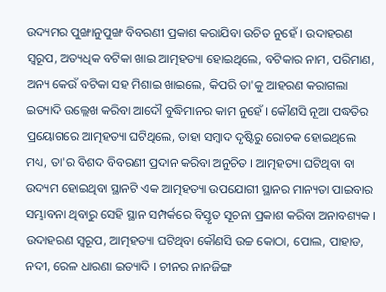ଉଦ୍ୟମର ପୁଙ୍ଖାନୁପୁଙ୍ଖ ବିବରଣୀ ପ୍ରକାଶ କରାଯିବା ଉଚିତ ନୁହେଁ । ଉଦାହରଣ ସ୍ୱରୂପ, ଅତ୍ୟଧିକ ବଟିକା ଖାଇ ଆତ୍ମହତ୍ୟା ହୋଇଥିଲେ, ବଟିକାର ନାମ, ପରିମାଣ, ଅନ୍ୟ କେଉଁ ବଟିକା ସହ ମିଶାଇ ଖାଇଲେ, କିପରି ତା'କୁ ଆହରଣ କରାଗଲା ଇତ୍ୟାଦି ଉଲ୍ଲେଖ କରିବା ଆଦୌ ବୁଦ୍ଧିମାନର କାମ ନୁହେଁ । କୌଣସି ନୂଆ ପଦ୍ଧତିର ପ୍ରୟୋଗରେ ଆତ୍ମହତ୍ୟା ଘଟିଥିଲେ, ତାହା ସମ୍ବାଦ ଦୃଷ୍ଟିରୁ ରୋଚକ ହୋଇଥିଲେ ମଧ୍ୟ, ତା'ର ବିଶଦ ବିବରଣୀ ପ୍ରଦାନ କରିବା ଅନୁଚିତ । ଆତ୍ମହତ୍ୟା ଘଟିଥିବା ବା ଉଦ୍ୟମ ହୋଇଥିବା ସ୍ଥାନଟି ଏକ ଆତ୍ମହତ୍ୟା ଉପଯୋଗୀ ସ୍ଥାନର ମାନ୍ୟତା ପାଇବାର ସମ୍ଭାବନା ଥିବାରୁ ସେହି ସ୍ଥାନ ସମ୍ପର୍କରେ ବିସ୍ତୃତ ସୂଚନା ପ୍ରକାଶ କରିବା ଅନାବଶ୍ୟକ । ଉଦାହରଣ ସ୍ୱରୂପ, ଆତ୍ମହତ୍ୟା ଘଟିଥିବା କୌଣସି ଉଚ୍ଚ କୋଠା, ପୋଲ, ପାହାଡ, ନଦୀ, ରେଳ ଧାରଣା ଇତ୍ୟାଦି । ଚୀନର ନାନଜିଙ୍ଗ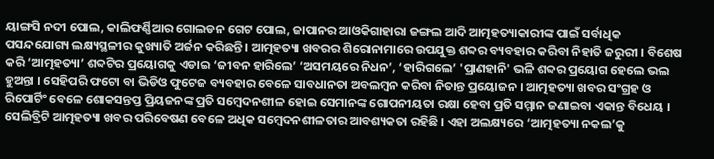ୟାଙ୍ଗସି ନଦୀ ପୋଲ, କାଲିଫର୍ଣ୍ଣିଆର ଗୋଲଡନ ଗେଟ ପୋଲ, ଜାପାନର ଆଓକିଗାହାରା ଜଙ୍ଗଲ ଆଦି ଆତ୍ମହତ୍ୟାକାରୀଙ୍କ ପାଇଁ ସର୍ବାଧିକ ପସନ୍ଦଯୋଗ୍ୟ ଲକ୍ଷ୍ୟସ୍ଥଳୀର କୁଖ୍ୟାତି ଅର୍ଜନ କରିଛନ୍ତି । ଆତ୍ମହତ୍ୟା ଖବରର ଶିରୋନାମାରେ ଉପଯୁକ୍ତ ଶବ୍ଦର ବ୍ୟବହାର କରିବା ନିହାତି ଜରୁରୀ । ବିଶେଷ କରି ‘ଆତ୍ମହତ୍ୟା’ ଶବ୍ଦଟିର ପ୍ରୟୋଗକୁ ଏଡାଇ ‘ଜୀବନ ହାରିଲେ’ ‘ଅସମୟରେ ନିଧନ’, ‘ହାରିଗଲେ’ 'ପ୍ରାଣହାନି' ଭଳି ଶବ୍ଦର ପ୍ରୟୋଗ ହେଲେ ଭଲ ହୁଅନ୍ତା । ସେହିପରି ଫଟୋ ବା ଭିଡିଓ ଫୁଟେଜ ବ୍ୟବହାର ବେଳେ ସାବଧାନତା ଅବଲମ୍ବନ କରିବା ନିତାନ୍ତ ପ୍ରୟୋଜନ । ଆତ୍ମହତ୍ୟା ଖବର ସଂଗ୍ରହ ଓ ରିପୋର୍ଟିଂ ବେଳେ ଶୋକସନ୍ତପ୍ତ ପ୍ରିୟଜନଙ୍କ ପ୍ରତି ସମ୍ବେଦନଶୀଳ ହୋଇ ସେମାନଙ୍କ ଗୋପନୀୟତା ରକ୍ଷା ହେବା ପ୍ରତି ସମ୍ମାନ ଜଣାଇବା ଏକାନ୍ତ ବିଧେୟ ।
ସେଲିବ୍ରିଟି ଆତ୍ମହତ୍ୟା ଖବର ପରିବେଷଣ ବେଳେ ଅଧିକ ସମ୍ବେଦନଶୀଳତାର ଆବଶ୍ୟକତା ରହିଛି । ଏହା ଅଲକ୍ଷ୍ୟରେ ‘ଆତ୍ମହତ୍ୟା ନକଲ’କୁ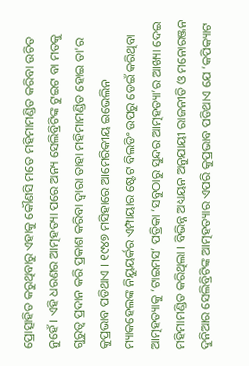ପ୍ରୋତ୍ସାହିତ କରୁଥିବାରୁ ଏହାକୁ କୌଣସି ମତେ ମହିମାମଣ୍ଡିତ କରିବା ଉଚିତ ନୁହେଁ । ଏହି ଧରଣର ଆତ୍ମହତ୍ୟା ପରେ ଅନ୍ୟ ସେଲିବ୍ରିଟିଙ୍କ ଟୁଇଟ ବା ମତକୁ ଗୁରୁତ୍ୱ ପ୍ରଦାନ କରି ପ୍ରକାଶ କରିବା ଦ୍ୱାରା ତାହା ମହିମାମଣ୍ଡିତ ହୋଇ ତା'ର କୁପ୍ରଭାବ ପଡିଥାଏ । ୧୯୪୭ ମସିହାରେ ଆମେରିକୀୟ ଇଭେଲିନ ମ୍ୟାକହେଲଙ୍କ ନିୟୁୟର୍କର ଏମ୍ପାୟାର ଷ୍ଟେଟ ବିଲଡିଂ ଉପରୁ ଡେଇଁ କରିଥିବା ଆତ୍ମହତ୍ୟାକୁ ‘ଟାଇମସ’ ପତ୍ରିକା ‘ସବୁଠାରୁ ସୁନ୍ଦର ଆତ୍ମହତ୍ୟା’ର ଆଖ୍ୟା ଦେଇ ମହିମାମଣ୍ଡିତ କରିଥିଲା । ବିଭିନ୍ନ ଅଧ୍ୟୟନ ଅନୁଯାୟୀ ରାଜନୀତି ଓ ମନୋରଞ୍ଜନ ଦୁନିଆର ସେଲିବ୍ରିଟିଙ୍କ ଆତ୍ମହତ୍ୟାର ଏପରି କୁପ୍ରଭାବ ପଡିଥାଏ ଯେ ‘କପିକ୍ୟାଟ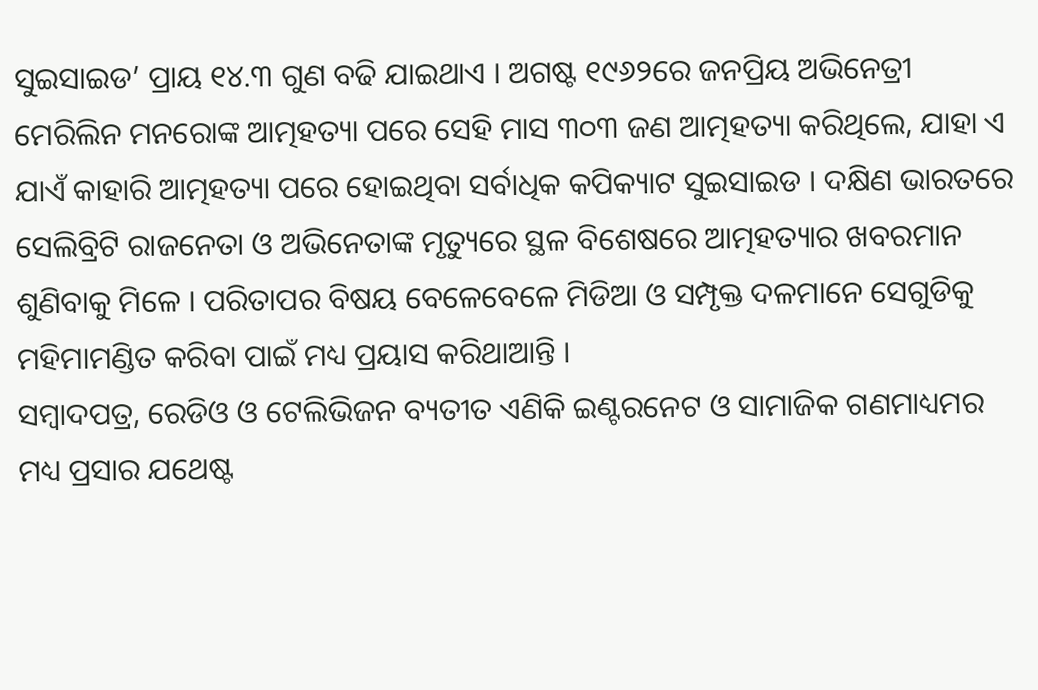ସୁଇସାଇଡ’ ପ୍ରାୟ ୧୪.୩ ଗୁଣ ବଢି ଯାଇଥାଏ । ଅଗଷ୍ଟ ୧୯୬୨ରେ ଜନପ୍ରିୟ ଅଭିନେତ୍ରୀ ମେରିଲିନ ମନରୋଙ୍କ ଆତ୍ମହତ୍ୟା ପରେ ସେହି ମାସ ୩୦୩ ଜଣ ଆତ୍ମହତ୍ୟା କରିଥିଲେ, ଯାହା ଏ ଯାଏଁ କାହାରି ଆତ୍ମହତ୍ୟା ପରେ ହୋଇଥିବା ସର୍ବାଧିକ କପିକ୍ୟାଟ ସୁଇସାଇଡ । ଦକ୍ଷିଣ ଭାରତରେ ସେଲିବ୍ରିଟି ରାଜନେତା ଓ ଅଭିନେତାଙ୍କ ମୃତ୍ୟୁରେ ସ୍ଥଳ ବିଶେଷରେ ଆତ୍ମହତ୍ୟାର ଖବରମାନ ଶୁଣିବାକୁ ମିଳେ । ପରିତାପର ବିଷୟ ବେଳେବେଳେ ମିଡିଆ ଓ ସମ୍ପୃକ୍ତ ଦଳମାନେ ସେଗୁଡିକୁ ମହିମାମଣ୍ଡିତ କରିବା ପାଇଁ ମଧ୍ୟ ପ୍ରୟାସ କରିଥାଆନ୍ତି ।
ସମ୍ବାଦପତ୍ର, ରେଡିଓ ଓ ଟେଲିଭିଜନ ବ୍ୟତୀତ ଏଣିକି ଇଣ୍ଟରନେଟ ଓ ସାମାଜିକ ଗଣମାଧ୍ୟମର ମଧ୍ୟ ପ୍ରସାର ଯଥେଷ୍ଟ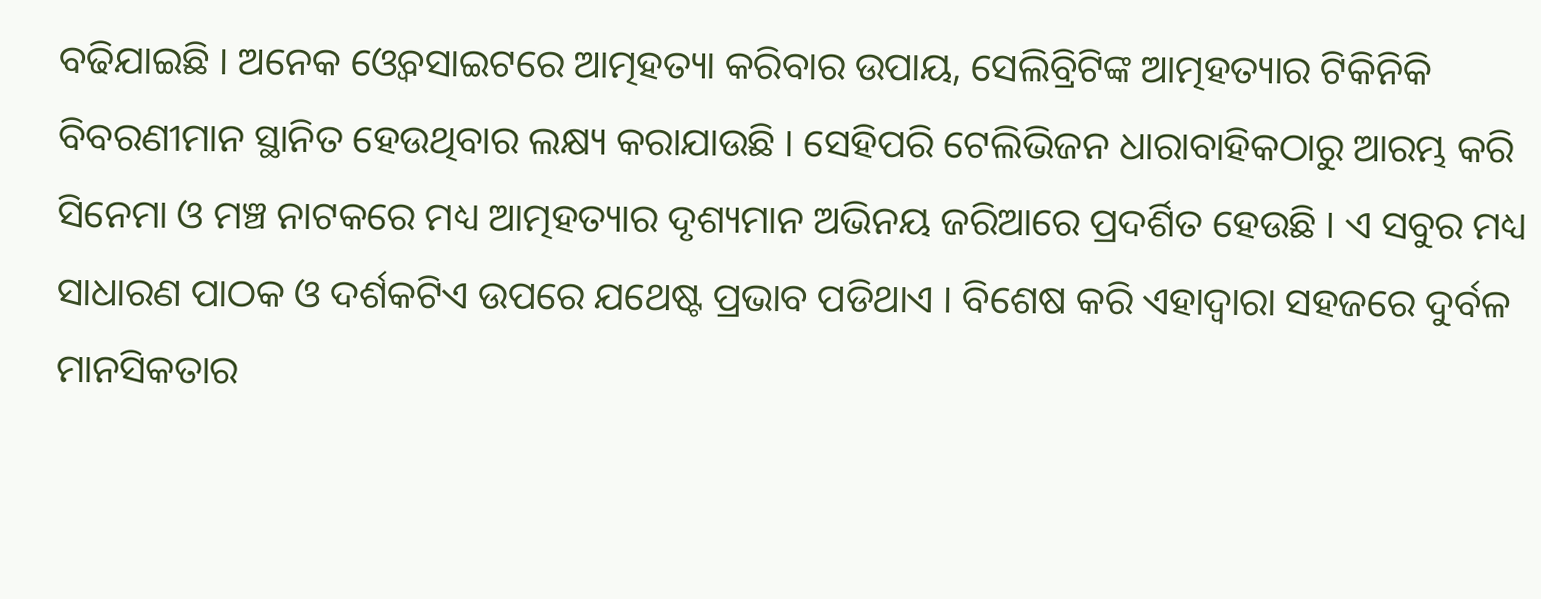ବଢିଯାଇଛି । ଅନେକ ଓ୍ଵେବସାଇଟରେ ଆତ୍ମହତ୍ୟା କରିବାର ଉପାୟ, ସେଲିବ୍ରିଟିଙ୍କ ଆତ୍ମହତ୍ୟାର ଟିକିନିକି ବିବରଣୀମାନ ସ୍ଥାନିତ ହେଉଥିବାର ଲକ୍ଷ୍ୟ କରାଯାଉଛି । ସେହିପରି ଟେଲିଭିଜନ ଧାରାବାହିକଠାରୁ ଆରମ୍ଭ କରି ସିନେମା ଓ ମଞ୍ଚ ନାଟକରେ ମଧ୍ୟ ଆତ୍ମହତ୍ୟାର ଦୃଶ୍ୟମାନ ଅଭିନୟ ଜରିଆରେ ପ୍ରଦର୍ଶିତ ହେଉଛି । ଏ ସବୁର ମଧ୍ୟ ସାଧାରଣ ପାଠକ ଓ ଦର୍ଶକଟିଏ ଉପରେ ଯଥେଷ୍ଟ ପ୍ରଭାବ ପଡିଥାଏ । ବିଶେଷ କରି ଏହାଦ୍ୱାରା ସହଜରେ ଦୁର୍ବଳ ମାନସିକତାର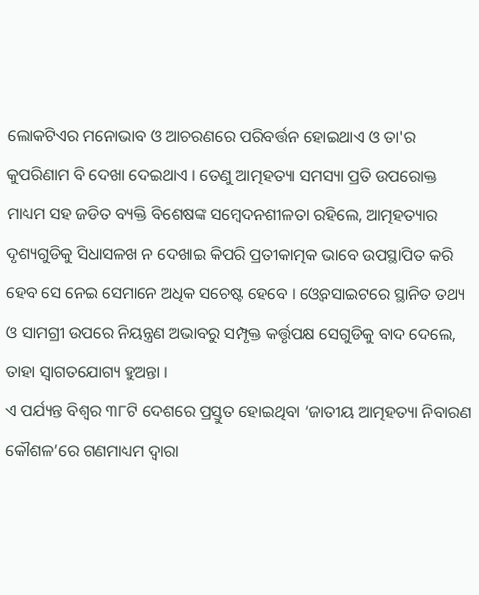ଲୋକଟିଏର ମନୋଭାବ ଓ ଆଚରଣରେ ପରିବର୍ତ୍ତନ ହୋଇଥାଏ ଓ ତା'ର କୁପରିଣାମ ବି ଦେଖା ଦେଇଥାଏ । ତେଣୁ ଆତ୍ମହତ୍ୟା ସମସ୍ୟା ପ୍ରତି ଉପରୋକ୍ତ ମାଧ୍ୟମ ସହ ଜଡିତ ବ୍ୟକ୍ତି ବିଶେଷଙ୍କ ସମ୍ବେଦନଶୀଳତା ରହିଲେ, ଆତ୍ମହତ୍ୟାର ଦୃଶ୍ୟଗୁଡିକୁ ସିଧାସଳଖ ନ ଦେଖାଇ କିପରି ପ୍ରତୀକାତ୍ମକ ଭାବେ ଉପସ୍ଥାପିତ କରି ହେବ ସେ ନେଇ ସେମାନେ ଅଧିକ ସଚେଷ୍ଟ ହେବେ । ଓ୍ଵେବସାଇଟରେ ସ୍ଥାନିତ ତଥ୍ୟ ଓ ସାମଗ୍ରୀ ଉପରେ ନିୟନ୍ତ୍ରଣ ଅଭାବରୁ ସମ୍ପୃକ୍ତ କର୍ତ୍ତୃପକ୍ଷ ସେଗୁଡିକୁ ବାଦ ଦେଲେ, ତାହା ସ୍ୱାଗତଯୋଗ୍ୟ ହୁଅନ୍ତା ।
ଏ ପର୍ଯ୍ୟନ୍ତ ବିଶ୍ୱର ୩୮ଟି ଦେଶରେ ପ୍ରସ୍ତୁତ ହୋଇଥିବା ‘ଜାତୀୟ ଆତ୍ମହତ୍ୟା ନିବାରଣ କୌଶଳ’ରେ ଗଣମାଧ୍ୟମ ଦ୍ୱାରା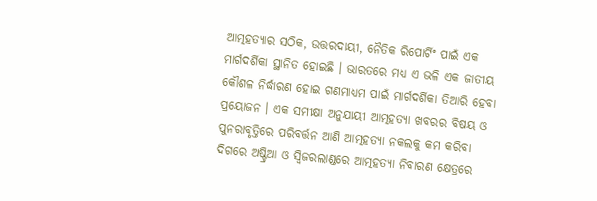ଆତ୍ମହତ୍ୟାର ସଠିକ, ଉତ୍ତରଦାୟୀ, ନୈତିକ ରିପୋର୍ଟିଂ ପାଇଁ ଏକ ମାର୍ଗଦର୍ଶିକା ସ୍ଥାନିତ ହୋଇଛି । ଭାରତରେ ମଧ୍ୟ ଏ ଭଳି ଏକ ଜାତୀୟ କୌଶଳ ନିର୍ଦ୍ଧାରଣ ହୋଇ ଗଣମାଧ୍ୟମ ପାଇଁ ମାର୍ଗଦର୍ଶିକା ତିଆରି ହେବା ପ୍ରୟୋଜନ । ଏକ ସମୀକ୍ଷା ଅନୁଯାୟୀ ଆତ୍ମହତ୍ୟା ଖବରର ବିଷୟ ଓ ପୁନରାବୃତ୍ତିରେ ପରିବର୍ତ୍ତନ ଆଣି ଆତ୍ମହତ୍ୟା ନକଲକୁ କମ କରିବା ଦିଗରେ ଅଷ୍ଟ୍ରିଆ ଓ ସ୍ୱିଜରଲାଣ୍ଡରେ ଆତ୍ମହତ୍ୟା ନିବାରଣ କ୍ଷେତ୍ରରେ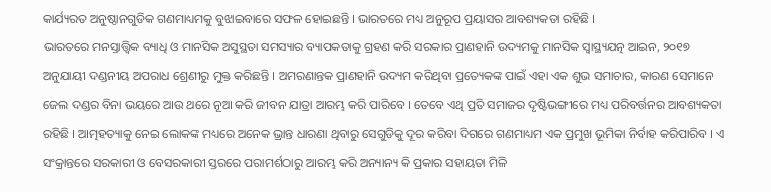କାର୍ଯ୍ୟରତ ଅନୁଷ୍ଠାନଗୁଡିକ ଗଣମାଧ୍ୟମକୁ ବୁଝାଇବାରେ ସଫଳ ହୋଇଛନ୍ତି । ଭାରତରେ ମଧ୍ୟ ଅନୁରୂପ ପ୍ରୟାସର ଆବଶ୍ୟକତା ରହିଛି ।
ଭାରତରେ ମନସ୍ତାତ୍ତ୍ଵିକ ବ୍ୟାଧି ଓ ମାନସିକ ଅସୁସ୍ଥତା ସମସ୍ୟାର ବ୍ୟାପକତାକୁ ଗ୍ରହଣ କରି ସରକାର ପ୍ରାଣହାନି ଉଦ୍ୟମକୁ ମାନସିକ ସ୍ୱାସ୍ଥ୍ୟଯତ୍ନ ଆଇନ, ୨୦୧୭ ଅନୁଯାୟୀ ଦଣ୍ଡନୀୟ ଅପରାଧ ଶ୍ରେଣୀରୁ ମୁକ୍ତ କରିଛନ୍ତି । ଅମରଣାନ୍ତକ ପ୍ରାଣହାନି ଉଦ୍ୟମ କରିଥିବା ପ୍ରତ୍ୟେକଙ୍କ ପାଇଁ ଏହା ଏକ ଶୁଭ ସମାଚାର, କାରଣ ସେମାନେ ଜେଲ ଦଣ୍ଡର ବିନା ଭୟରେ ଆଉ ଥରେ ନୂଆ କରି ଜୀବନ ଯାତ୍ରା ଆରମ୍ଭ କରି ପାରିବେ । ତେବେ ଏଥି ପ୍ରତି ସମାଜର ଦୃଷ୍ଟିଭଙ୍ଗୀରେ ମଧ୍ୟ ପରିବର୍ତ୍ତନର ଆବଶ୍ୟକତା ରହିଛି । ଆତ୍ମହତ୍ୟାକୁ ନେଇ ଲୋକଙ୍କ ମଧ୍ୟରେ ଅନେକ ଭ୍ରାନ୍ତ ଧାରଣା ଥିବାରୁ ସେଗୁଡିକୁ ଦୂର କରିବା ଦିଗରେ ଗଣମାଧ୍ୟମ ଏକ ପ୍ରମୁଖ ଭୂମିକା ନିର୍ବାହ କରିପାରିବ । ଏ ସଂକ୍ରାନ୍ତରେ ସରକାରୀ ଓ ବେସରକାରୀ ସ୍ତରରେ ପରାମର୍ଶଠାରୁ ଆରମ୍ଭ କରି ଅନ୍ୟାନ୍ୟ କି ପ୍ରକାର ସହାୟତା ମିଳି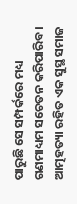ପାରୁଛି ସେ ସମ୍ପର୍କରେ ମଧ୍ୟ ଗଣମାଧ୍ୟମ ସଚେତନ କରିପାରିବ । ଆତ୍ମହତ୍ୟା ରହିତ ଏକ ସୁସ୍ଥ ସମାଜ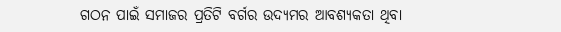ଗଠନ ପାଇଁ ସମାଜର ପ୍ରତିଟି ବର୍ଗର ଉଦ୍ୟମର ଆବଶ୍ୟକତା ଥିବା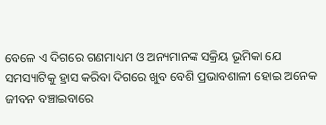ବେଳେ ଏ ଦିଗରେ ଗଣମାଧ୍ୟମ ଓ ଅନ୍ୟମାନଙ୍କ ସକ୍ରିୟ ଭୂମିକା ଯେ ସମସ୍ୟାଟିକୁ ହ୍ରାସ କରିବା ଦିଗରେ ଖୁବ ବେଶି ପ୍ରଭାବଶାଳୀ ହୋଇ ଅନେକ ଜୀବନ ବଞ୍ଚାଇବାରେ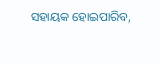ସହାୟକ ହୋଇପାରିବ,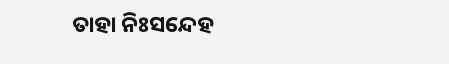ତାହା ନିଃସନ୍ଦେହ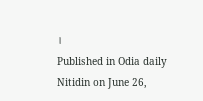।
Published in Odia daily Nitidin on June 26,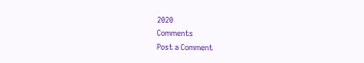2020
Comments
Post a Comment